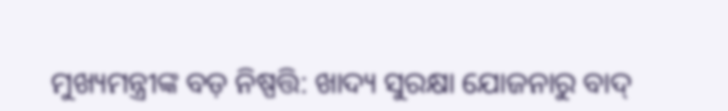ମୁଖ୍ୟମନ୍ତ୍ରୀଙ୍କ ବଡ଼ ନିଷ୍ପତ୍ତି: ଖାଦ୍ୟ ସୁରକ୍ଷା ଯୋଜନାରୁ ବାଦ୍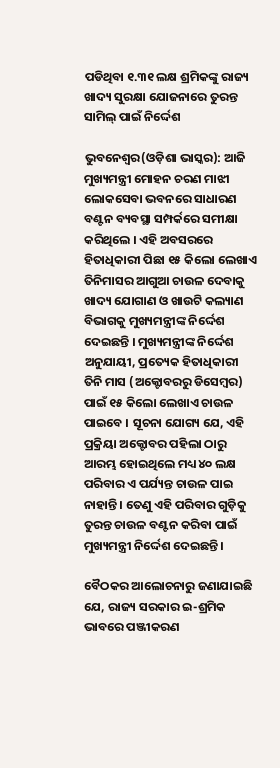ପଡିଥିବା ୧.୩୧ ଲକ୍ଷ ଶ୍ରମିକଙ୍କୁ ରାଜ୍ୟ ଖାଦ୍ୟ ସୁରକ୍ଷା ଯୋଜନାରେ ତୁରନ୍ତ ସାମିଲ୍ ପାଇଁ ନିର୍ଦ୍ଦେଶ

ଭୁବନେଶ୍ୱର(ଓଡ଼ିଶା ଭାସ୍କର): ଆଜି ମୁଖ୍ୟମନ୍ତ୍ରୀ ମୋହନ ଚରଣ ମାଝୀ ଲୋକସେବା ଭବନରେ ସାଧାରଣ ବଣ୍ଟନ ବ୍ୟବସ୍ଥା ସମ୍ପର୍କରେ ସମୀକ୍ଷା କରିଥିଲେ । ଏହି ଅବସରରେ ହିତାଧିକାରୀ ପିଛା ୧୫ କିଲୋ ଲେଖାଏ ତିନିମାସର ଆଗୁଆ ଚାଉଳ ଦେବାକୁ ଖାଦ୍ୟ ଯୋଗାଣ ଓ ଖାଉଟି କଲ୍ୟାଣ ବିଭାଗକୁ ମୁଖ୍ୟମନ୍ତ୍ରୀଙ୍କ ନିର୍ଦ୍ଦେଶ ଦେଇଛନ୍ତି । ମୁଖ୍ୟମନ୍ତ୍ରୀଙ୍କ ନିର୍ଦ୍ଦେଶ ଅନୁଯାୟୀ, ପ୍ରତ୍ୟେକ ହିତାଧିକାରୀ ତିନି ମାସ (ଅକ୍ଟୋବରରୁ ଡିସେମ୍ବର) ପାଇଁ ୧୫ କିଲୋ ଲେଖାଏ ଚାଉଳ ପାଇବେ । ସୂଚନା ଯୋଗ୍ୟ ଯେ, ଏହି ପ୍ରକ୍ରିୟା ଅକ୍ଟୋବର ପହିଲା ଠାରୁ ଆରମ୍ଭ ହୋଇଥିଲେ ମଧ୍ୟ ୪୦ ଲକ୍ଷ ପରିବାର ଏ ପର୍ଯ୍ୟନ୍ତ ଚାଉଳ ପାଇ ନାହାନ୍ତି । ତେଣୁ ଏହି ପରିବାର ଗୁଡ଼ିକୁ ତୁରନ୍ତ ଚାଉଳ ବଣ୍ଟନ କରିବା ପାଇଁ ମୁଖ୍ୟମନ୍ତ୍ରୀ ନିର୍ଦ୍ଦେଶ ଦେଇଛନ୍ତି ।

ବୈଠକର ଆଲୋଚନାରୁ ଜଣାଯାଇଛି ଯେ, ରାଜ୍ୟ ସରକାର ଇ-ଶ୍ରମିକ ଭାବରେ ପଞ୍ଜୀକରଣ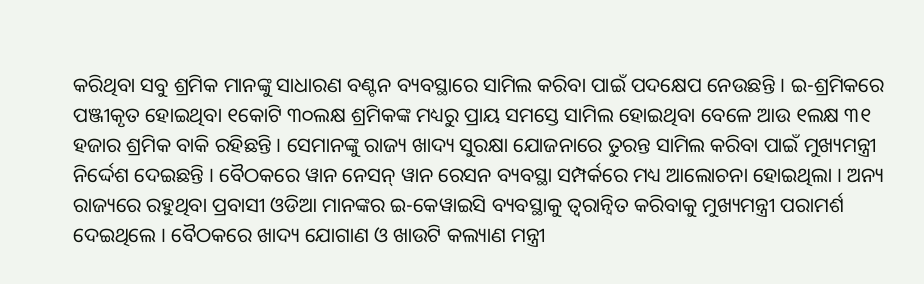କରିଥିବା ସବୁ ଶ୍ରମିକ ମାନଙ୍କୁ ସାଧାରଣ ବଣ୍ଟନ ବ୍ୟବସ୍ଥାରେ ସାମିଲ କରିବା ପାଇଁ ପଦକ୍ଷେପ ନେଉଛନ୍ତି । ଇ-ଶ୍ରମିକରେ ପଞ୍ଜୀକୃତ ହୋଇଥିବା ୧କୋଟି ୩୦ଲକ୍ଷ ଶ୍ରମିକଙ୍କ ମଧ୍ୟରୁ ପ୍ରାୟ ସମସ୍ତେ ସାମିଲ ହୋଇଥିବା ବେଳେ ଆଉ ୧ଲକ୍ଷ ୩୧ ହଜାର ଶ୍ରମିକ ବାକି ରହିଛନ୍ତି । ସେମାନଙ୍କୁ ରାଜ୍ୟ ଖାଦ୍ୟ ସୁରକ୍ଷା ଯୋଜନାରେ ତୁରନ୍ତ ସାମିଲ କରିବା ପାଇଁ ମୁଖ୍ୟମନ୍ତ୍ରୀ ନିର୍ଦ୍ଦେଶ ଦେଇଛନ୍ତି । ବୈଠକରେ ୱାନ ନେସନ୍ ୱାନ ରେସନ ବ୍ୟବସ୍ଥା ସମ୍ପର୍କରେ ମଧ୍ୟ ଆଲୋଚନା ହୋଇଥିଲା । ଅନ୍ୟ ରାଜ୍ୟରେ ରହୁଥିବା ପ୍ରବାସୀ ଓଡିଆ ମାନଙ୍କର ଇ-କେୱାଇସି ବ୍ୟବସ୍ଥାକୁ ତ୍ୱରାନ୍ୱିତ କରିବାକୁ ମୁଖ୍ୟମନ୍ତ୍ରୀ ପରାମର୍ଶ ଦେଇଥିଲେ । ବୈଠକରେ ଖାଦ୍ୟ ଯୋଗାଣ ଓ ଖାଉଟି କଲ୍ୟାଣ ମନ୍ତ୍ରୀ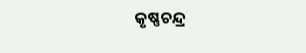କୃଷ୍ଣଚନ୍ଦ୍ର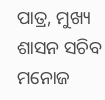ପାତ୍ର, ମୁଖ୍ୟ ଶାସନ ସଚିବ ମନୋଜ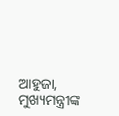ଆହୁଜା, ମୁଖ୍ୟମନ୍ତ୍ରୀଙ୍କ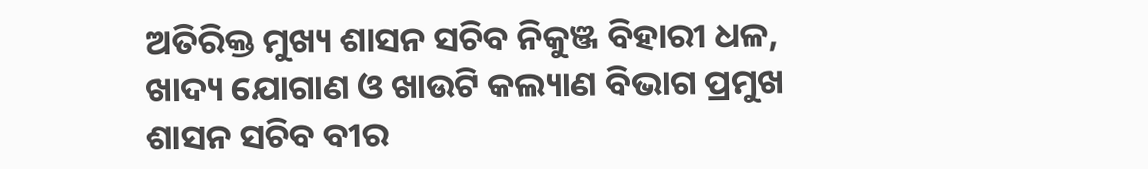ଅତିରିକ୍ତ ମୁଖ୍ୟ ଶାସନ ସଚିବ ନିକୁଞ୍ଜ ବିହାରୀ ଧଳ, ଖାଦ୍ୟ ଯୋଗାଣ ଓ ଖାଉଟି କଲ୍ୟାଣ ବିଭାଗ ପ୍ରମୁଖ ଶାସନ ସଚିବ ବୀର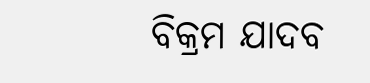ବିକ୍ରମ ଯାଦବ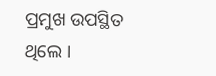ପ୍ରମୁଖ ଉପସ୍ଥିତ ଥିଲେ ।